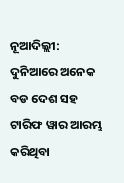ନୂଆଦିଲ୍ଲୀ: ଦୁନିଆରେ ଅନେକ ବଡ ଦେଶ ସହ ଟାରିଫ ୱାର ଆରମ୍ଭ କରିଥିବା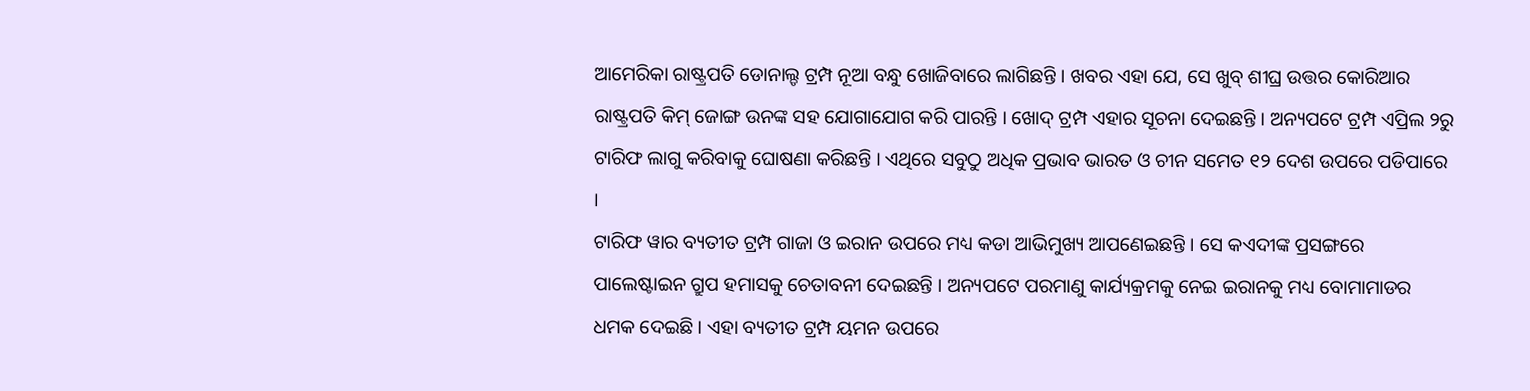ଆମେରିକା ରାଷ୍ଟ୍ରପତି ଡୋନାଲ୍ଡ ଟ୍ରମ୍ପ ନୂଆ ବନ୍ଧୁ ଖୋଜିବାରେ ଲାଗିଛନ୍ତି । ଖବର ଏହା ଯେ, ସେ ଖୁବ୍ ଶୀଘ୍ର ଉତ୍ତର କୋରିଆର ରାଷ୍ଟ୍ରପତି କିମ୍ ଜୋଙ୍ଗ ଉନଙ୍କ ସହ ଯୋଗାଯୋଗ କରି ପାରନ୍ତି । ଖୋଦ୍ ଟ୍ରମ୍ପ ଏହାର ସୂଚନା ଦେଇଛନ୍ତି । ଅନ୍ୟପଟେ ଟ୍ରମ୍ପ ଏପ୍ରିଲ ୨ରୁ ଟାରିଫ ଲାଗୁ କରିବାକୁ ଘୋଷଣା କରିଛନ୍ତି । ଏଥିରେ ସବୁଠୁ ଅଧିକ ପ୍ରଭାବ ଭାରତ ଓ ଚୀନ ସମେତ ୧୨ ଦେଶ ଉପରେ ପଡିପାରେ ।
ଟାରିଫ ୱାର ବ୍ୟତୀତ ଟ୍ରମ୍ପ ଗାଜା ଓ ଇରାନ ଉପରେ ମଧ୍ୟ କଡା ଆଭିମୁଖ୍ୟ ଆପଣେଇଛନ୍ତି । ସେ କଏଦୀଙ୍କ ପ୍ରସଙ୍ଗରେ ପାଲେଷ୍ଟାଇନ ଗ୍ରୁପ ହମାସକୁ ଚେତାବନୀ ଦେଇଛନ୍ତି । ଅନ୍ୟପଟେ ପରମାଣୁ କାର୍ଯ୍ୟକ୍ରମକୁ ନେଇ ଇରାନକୁ ମଧ୍ୟ ବୋମାମାଡର ଧମକ ଦେଇଛି । ଏହା ବ୍ୟତୀତ ଟ୍ରମ୍ପ ୟମନ ଉପରେ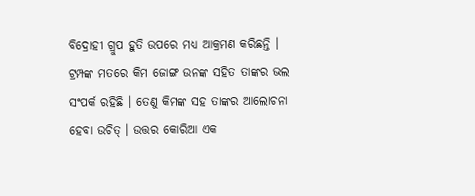ବିଦ୍ରୋହୀ ଗ୍ରୁପ ହୁତି ଉପରେ ମଧ୍ୟ ଆକ୍ରମଣ କରିଛନ୍ତି ।
ଟ୍ରମ୍ପଙ୍କ ମତରେ କିମ ଜୋଙ୍ଗ ଉନଙ୍କ ସହିତ ତାଙ୍କର ଭଲ ସଂପର୍କ ରହିଛି । ତେଣୁ କିମଙ୍କ ସହ ତାଙ୍କର ଆଲୋଚନା ହେବା ଉଚିତ୍ । ଉତ୍ତର କୋରିଆ ଏକ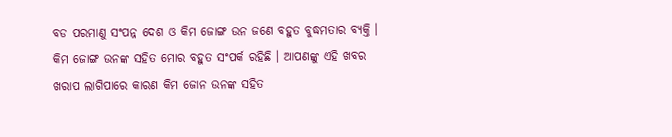ବଡ ପରମାଣୁ ସଂପନ୍ନ ଦେଶ ଓ କିମ ଜୋଙ୍ଗ ଉନ ଜଣେ ବହୁତ ବୁଦ୍ଧମତାର ବ୍ୟକ୍ତି । କିମ ଜୋଙ୍ଗ ଉନଙ୍କ ସହିତ ମୋର ବହୁତ ସଂପର୍କ ରହିଛି । ଆପଣଙ୍କୁ ଏହି ଖବର ଖରାପ ଲାଗିପାରେ କାରଣ କିମ ଜୋନ ଉନଙ୍କ ସହିତ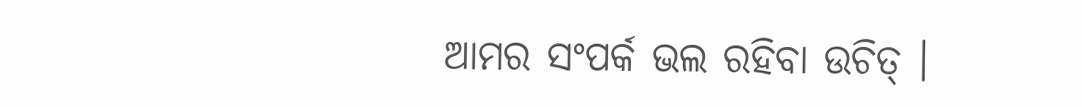ଆମର ସଂପର୍କ ଭଲ ରହିବା ଉଚିତ୍ ।